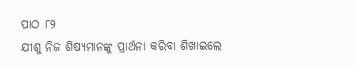ପାଠ ୮୨
ଯୀଶୁ ନିଜ ଶିଷ୍ୟମାନଙ୍କୁ ପ୍ରାର୍ଥନା କରିବା ଶିଖାଇଲେ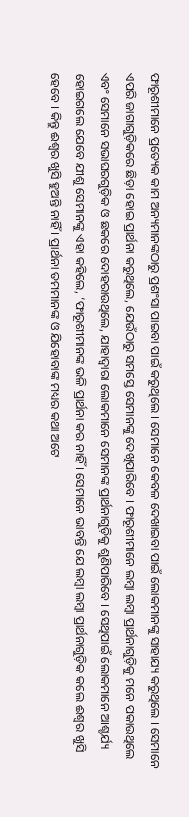ଫାରୂଶୀମାନେ ପ୍ରତ୍ୟେକ କାମ ଅନ୍ୟମାନଙ୍କଠାରୁ ପ୍ରଶଂସା ପାଇବା ପାଇଁ କରୁଥିଲେ । ସେମାନେ କେବଳ ଦେଖାଇବା ପାଇଁ ଲୋକମାନଙ୍କୁ ସାହାଯ୍ୟ କରୁଥିଲେ । ସେମାନେ ଏପରି ଜାଗାଗୁଡ଼ିକରେ ଛିଡ଼ା ହୋଇ ପ୍ରାର୍ଥନା କରୁଥିଲେ, ଯେଉଁଠାରୁ ସମସ୍ତେ ସେମାନଙ୍କୁ ଦେଖିପାରିବେ । ଫାରୂଶୀମାନେ ଲମ୍ବା ଲମ୍ବା ପ୍ରାର୍ଥନାଗୁଡ଼ିକୁ ମନେ ପକାଉଥିଲେ ଏବଂ ସେମାନେ ସଭାଘରଗୁଡ଼ିକ ଓ ଛକରେ ଦୋହରାଉଥିଲେ, ଯାହାଦ୍ୱାରା ଲୋକମାନେ ସେମାନଙ୍କ ପ୍ରାର୍ଥନାଗୁଡ଼ିକୁ ଶୁଣିପାରିବେ । ସେଥିପାଇଁ ଲୋକମାନେ ଆଶ୍ଚର୍ଯ୍ୟ ହୋଇଗଲେ ଯେବେ ଯୀଶୁ ସେମାନଙ୍କୁ ଏହା କହିଲେ, ‘ଫାରୂଶୀମାନଙ୍କ ଭଳି ପ୍ରାର୍ଥନା କର ନାହିଁ । ସେମାନେ ଭାବନ୍ତି ଯେ ଲମ୍ବା ଲମ୍ବା ପ୍ରାର୍ଥନାଗୁଡ଼ିକ କଲେ ଈଶ୍ୱର ଖୁସି ହେବେ । କିନ୍ତୁ ଈଶ୍ୱର ଖୁସି ହୁଅନ୍ତି ନାହିଁ । ପ୍ରାର୍ଥନା ତମମାନଙ୍କ ଓ ଯିହୋବାଙ୍କ ମଧ୍ୟର କଥା ଅଟେ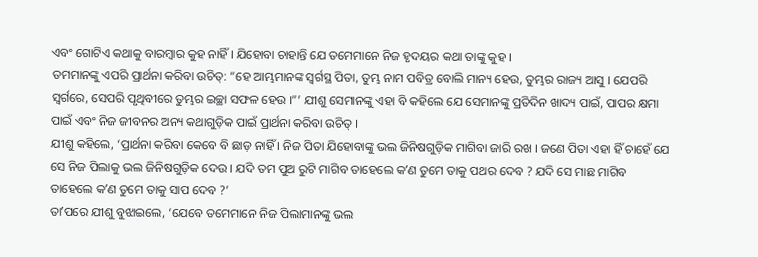ଏବଂ ଗୋଟିଏ କଥାକୁ ବାରମ୍ବାର କୁହ ନାହିଁ । ଯିହୋବା ଚାହାନ୍ତି ଯେ ତମେମାନେ ନିଜ ହୃଦୟର କଥା ତାଙ୍କୁ କୁହ ।
ତମମାନଙ୍କୁ ଏପରି ପ୍ରାର୍ଥନା କରିବା ଉଚିତ୍: “ହେ ଆମ୍ଭମାନଙ୍କ ସ୍ୱର୍ଗସ୍ଥ ପିତା, ତୁମ୍ଭ ନାମ ପବିତ୍ର ବୋଲି ମାନ୍ୟ ହେଉ, ତୁମ୍ଭର ରାଜ୍ୟ ଆସୁ । ଯେପରି ସ୍ୱର୍ଗରେ, ସେପରି ପୃଥିବୀରେ ତୁମ୍ଭର ଇଚ୍ଛା ସଫଳ ହେଉ ।”’ ଯୀଶୁ ସେମାନଙ୍କୁ ଏହା ବି କହିଲେ ଯେ ସେମାନଙ୍କୁ ପ୍ରତିଦିନ ଖାଦ୍ୟ ପାଇଁ, ପାପର କ୍ଷମା ପାଇଁ ଏବଂ ନିଜ ଜୀବନର ଅନ୍ୟ କଥାଗୁଡ଼ିକ ପାଇଁ ପ୍ରାର୍ଥନା କରିବା ଉଚିତ୍ ।
ଯୀଶୁ କହିଲେ, ‘ପ୍ରାର୍ଥନା କରିବା କେବେ ବି ଛାଡ଼ ନାହିଁ । ନିଜ ପିତା ଯିହୋବାଙ୍କୁ ଭଲ ଜିନିଷଗୁଡ଼ିକ ମାଗିବା ଜାରି ରଖ । ଜଣେ ପିତା ଏହା ହିଁ ଚାହେଁ ଯେ ସେ ନିଜ ପିଲାକୁ ଭଲ ଜିନିଷଗୁଡ଼ିକ ଦେଉ । ଯଦି ତମ ପୁଅ ରୁଟି ମାଗିବ ତାହେଲେ କʼଣ ତୁମେ ତାକୁ ପଥର ଦେବ ? ଯଦି ସେ ମାଛ ମାଗିବ ତାହେଲେ କʼଣ ତୁମେ ତାକୁ ସାପ ଦେବ ?’
ତାʼପରେ ଯୀଶୁ ବୁଝାଇଲେ, ‘ଯେବେ ତମେମାନେ ନିଜ ପିଲାମାନଙ୍କୁ ଭଲ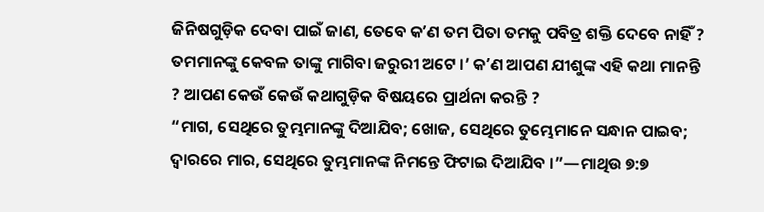ଜିନିଷଗୁଡ଼ିକ ଦେବା ପାଇଁ ଜାଣ, ତେବେ କʼଣ ତମ ପିତା ତମକୁ ପବିତ୍ର ଶକ୍ତି ଦେବେ ନାହିଁ ? ତମମାନଙ୍କୁ କେବଳ ତାଙ୍କୁ ମାଗିବା ଜରୁରୀ ଅଟେ ।’ କʼଣ ଆପଣ ଯୀଶୁଙ୍କ ଏହି କଥା ମାନନ୍ତି ? ଆପଣ କେଉଁ କେଉଁ କଥାଗୁଡ଼ିକ ବିଷୟରେ ପ୍ରାର୍ଥନା କରନ୍ତି ?
“ମାଗ, ସେଥିରେ ତୁମ୍ଭମାନଙ୍କୁ ଦିଆଯିବ; ଖୋଜ, ସେଥିରେ ତୁମ୍ଭେମାନେ ସନ୍ଧାନ ପାଇବ; ଦ୍ୱାରରେ ମାର, ସେଥିରେ ତୁମ୍ଭମାନଙ୍କ ନିମନ୍ତେ ଫିଟାଇ ଦିଆଯିବ ।”—ମାଥିଉ ୭:୭